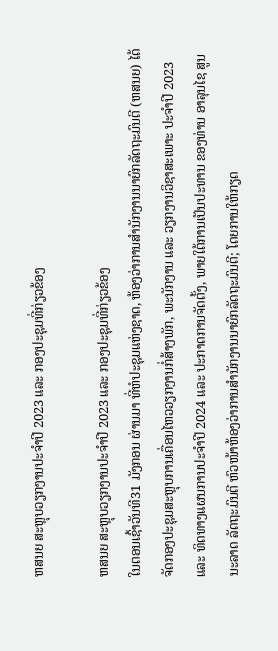ຫສນຍ ສະຫຼຸບວຽກງານປະຈຳປີ 2023 ແລະ ກອງປະຊຸມທີ່ກ່ຽວຂ້ອງ

ຫສນຍ ສະຫຼຸບວຽກງານປະຈຳປີ 2023 ແລະ ກອງປະຊຸມທີ່ກ່ຽວຂ້ອງ
ໃນຕອນເຊົ້າວັນທີ31 ມັງກອນ ຜ່ານມາ ທີ່ຫໍປະຊຸມແຫ່ງຊາດ, ຫ້ອງວ່າການສໍານັກງານນາຍົກລັດຖະມົນຕີ (ຫສນຍ) ໄດ້ຈັດກອງປະຊຸມສະຫຼຸບການເຄື່ອນໄຫວວຽກງານກໍ່ສ້າງພັກ, ພະນັກງານ ແລະ ວຽກງານວິຊາສະເພາະ ປະຈໍາປີ 2023 ແລະ ທິດທາງແຜນການປະຈໍາປີ 2024 ແລະ ປະກາດການຈັດຕັ້ງ, ພາຍໃຕ້ການເປັນປະທານ ຂອງທ່ານ ອາລຸນໄຊ ສູນນະລາດ ລັດຖະມົນຕີ ຫົວໜ້າຫ້ອງວ່າການສຳນັກງານນາຍົກລັດຖະມົນຕີ; ໂດຍການໃຫ້ກຽດ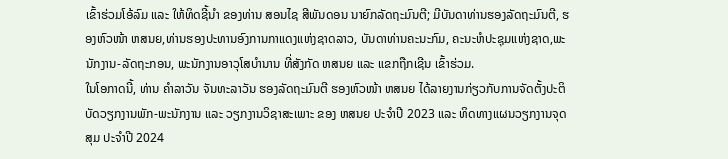ເຂົ້າຮ່ວມໂອ້ລົມ ແລະ ໃຫ້ທິດຊີ້ນຳ ຂອງທ່ານ ສອນໄຊ ສີພັນດອນ ນາຍົກລັດຖະມົນຕີ; ມີບັນດາທ່ານຮອງລັດຖະມົນຕີ, ຮອງຫົວໜ້າ ຫສນຍ,ທ່ານຮອງປະທານອົງການກາແດງແຫ່ງຊາດລາວ, ບັນດາທ່ານຄະນະກົມ, ຄະນະຫໍປະຊຸມແຫ່ງຊາດ,ພະນັກງານ-ລັດຖະກອນ, ພະນັກງານອາວຸໂສບຳນານ ທີ່ສັງກັດ ຫສນຍ ແລະ ແຂກຖືກເຊີນ ເຂົ້າຮ່ວມ.
ໃນໂອກາດນີ້, ທ່ານ ຄຳລາວັນ ຈັນທະລາວັນ ຮອງລັດຖະມົນຕີ ຮອງຫົວໜ້າ ຫສນຍ ໄດ້ລາຍງານກ່ຽວກັບການຈັດຕັ້ງປະຕິບັດວຽກງານພັກ-ພະນັກງານ ແລະ ວຽກງານວິຊາສະເພາະ ຂອງ ຫສນຍ ປະຈຳປີ 2023 ແລະ ທິດທາງແຜນວຽກງານຈຸດສຸມ ປະຈຳປີ 2024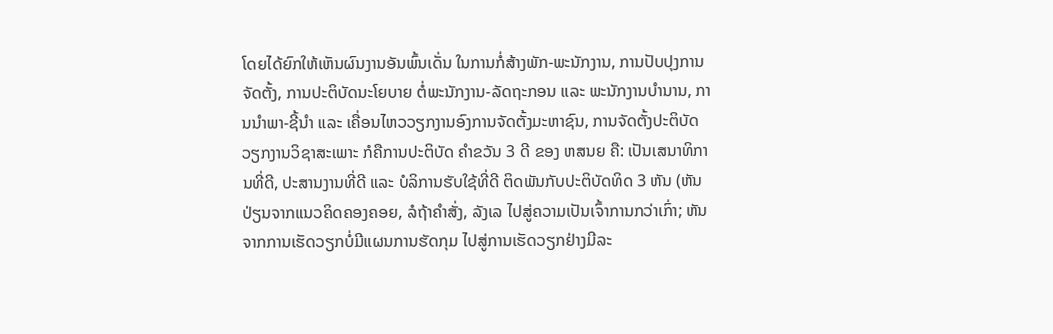ໂດຍໄດ້ຍົກໃຫ້ເຫັນຜົນງານອັນພົ້ນເດັ່ນ ໃນການກໍ່ສ້າງພັກ-ພະນັກງານ, ການປັບປຸງການຈັດຕັ້ງ, ການປະຕິບັດນະໂຍບາຍ ຕໍ່ພະນັກງານ-ລັດຖະກອນ ແລະ ພະນັກງານບຳນານ, ການນຳພາ-ຊີ້ນຳ ແລະ ເຄື່ອນໄຫວວຽກງານອົງການຈັດຕັ້ງມະຫາຊົນ, ການຈັດຕັ້ງປະຕິບັດວຽກງານວິຊາສະເພາະ ກໍຄືການປະຕິບັດ ຄຳຂວັນ 3 ດີ ຂອງ ຫສນຍ ຄື: ເປັນເສນາທິການທີ່ດີ, ປະສານງານທີ່ດີ ແລະ ບໍລິການຮັບໃຊ້ທີ່ດີ ຕິດພັນກັບປະຕິບັດທິດ 3 ຫັນ (ຫັນປ່ຽນຈາກແນວຄິດຄອງຄອຍ, ລໍຖ້າຄໍາສັ່ງ, ລັງເລ ໄປສູ່ຄວາມເປັນເຈົ້າການກວ່າເກົ່າ; ຫັນຈາກການເຮັດວຽກບໍ່ມີແຜນການຮັດກຸມ ໄປສູ່ການເຮັດວຽກຢ່າງມີລະ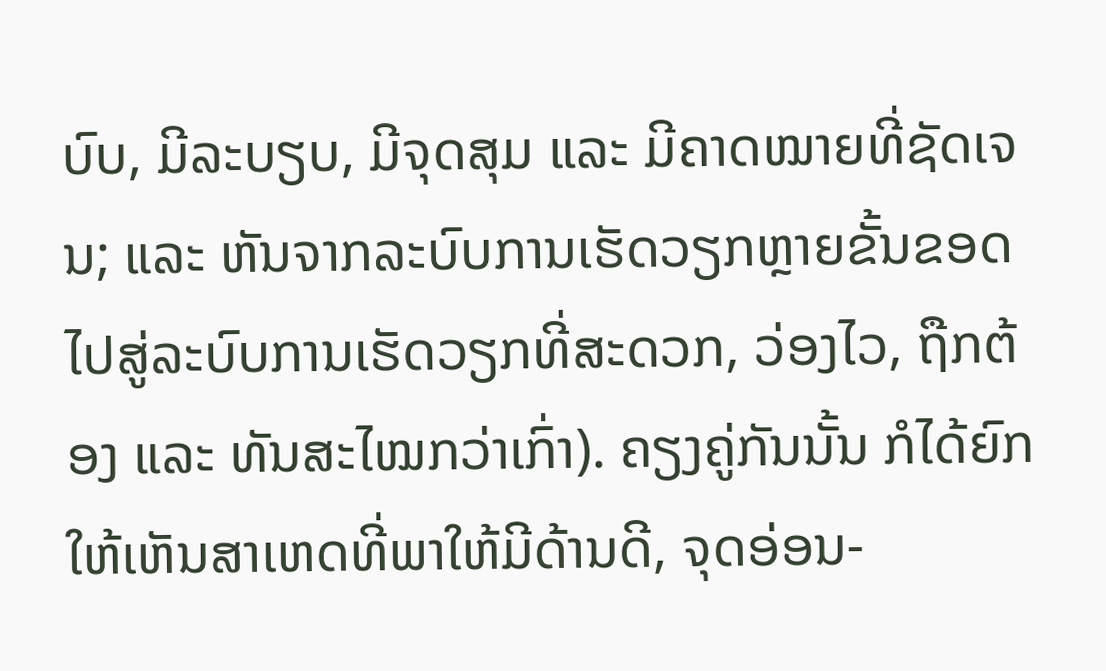ບົບ, ມີລະບຽບ, ມີຈຸດສຸມ ແລະ ມີຄາດໝາຍທີ່ຊັດເຈນ; ແລະ ຫັນຈາກລະບົບການເຮັດວຽກຫຼາຍຂັ້ນຂອດ ໄປສູ່ລະບົບການເຮັດວຽກທີ່ສະດວກ, ວ່ອງໄວ, ຖືກຕ້ອງ ແລະ ທັນສະໄໝກວ່າເກົ່າ). ຄຽງຄູ່ກັນນັ້ນ ກໍໄດ້ຍົກໃຫ້ເຫັນສາເຫດທີ່ພາໃຫ້ມີດ້ານດີ, ຈຸດອ່ອນ-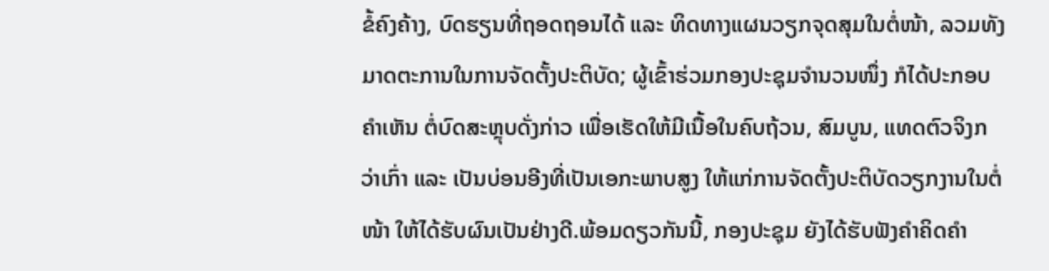ຂໍ້ຄົງຄ້າງ, ບົດຮຽນທີ່ຖອດຖອນໄດ້ ແລະ ທິດທາງແຜນວຽກຈຸດສຸມໃນຕໍ່ໜ້າ, ລວມທັງມາດຕະການໃນການຈັດຕັ້ງປະຕິບັດ; ຜູ້ເຂົ້າຮ່ວມກອງປະຊຸມຈຳນວນໜຶ່ງ ກໍໄດ້ປະກອບຄຳເຫັນ ຕໍ່ບົດສະຫຼຸບດັ່ງກ່າວ ເພື່ອເຮັດໃຫ້ມີເນື້ອໃນຄົບຖ້ວນ, ສົມບູນ, ແທດຕົວຈິງກວ່າເກົ່າ ແລະ ເປັນບ່ອນອີງທີ່ເປັນເອກະພາບສູງ ໃຫ້ແກ່ການຈັດຕັ້ງປະຕິບັດວຽກງານໃນຕໍ່ໜ້າ ໃຫ້ໄດ້ຮັບຜົນເປັນຢ່າງດີ.ພ້ອມດຽວກັນນີ້, ກອງປະຊຸມ ຍັງໄດ້ຮັບຟັງຄຳຄິດຄຳ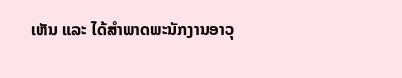ເຫັນ ແລະ ໄດ້ສຳພາດພະນັກງານອາວຸ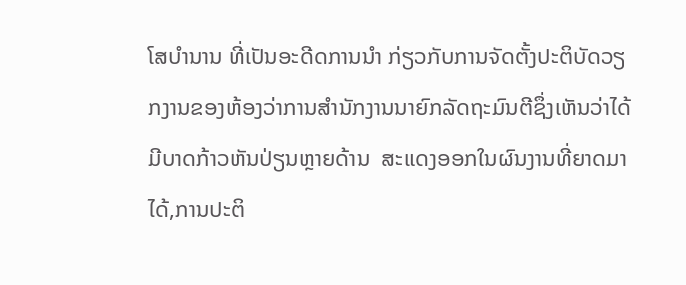ໂສບຳນານ ທີ່ເປັນອະດີດການນຳ ກ່ຽວກັບການຈັດຕັ້ງປະຕິບັດວຽກງານຂອງຫ້ອງວ່າການສຳນັກງານນາຍົກລັດຖະມົນຕີຊຶ່ງເຫັນວ່າໄດ້ມີບາດກ້າວຫັນປ່ຽນຫຼາຍດ້ານ  ສະແດງອອກໃນຜົນງານທີ່ຍາດມາໄດ້,ການປະຕິ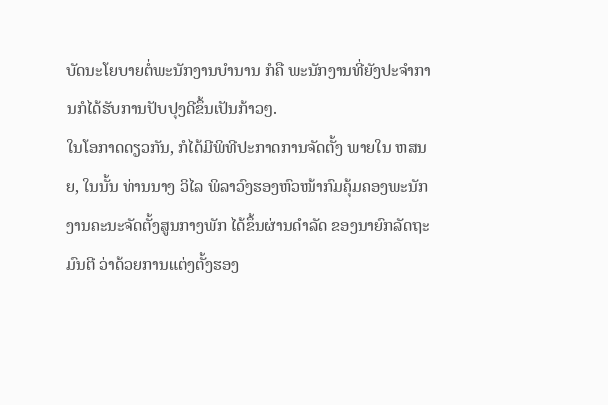ບັດນະໂຍບາຍຕໍ່ພະນັກງານບໍານານ ກໍຄື ພະນັກງານທີ່ຍັງປະຈໍາການກໍໄດ້ຮັບການປັບປຸງດີຂຶ້ນເປັນກ້າວໆ.
ໃນໂອກາດດຽວກັນ, ກໍໄດ້ມີພິທີປະກາດການຈັດຕັ້ງ ພາຍໃນ ຫສນຍ, ໃນນັ້ນ ທ່ານນາງ ວິໄລ ພິລາວົງຮອງຫົວໜ້າກົມຄຸ້ມຄອງພະນັກງານຄະນະຈັດຕັ້ງສູນກາງພັກ ໄດ້ຂຶ້ນຜ່ານດຳລັດ ຂອງນາຍົກລັດຖະມົນຕີ ວ່າດ້ວຍການແຕ່ງຕັ້ງຮອງ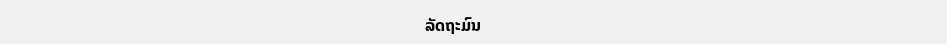ລັດຖະມົນ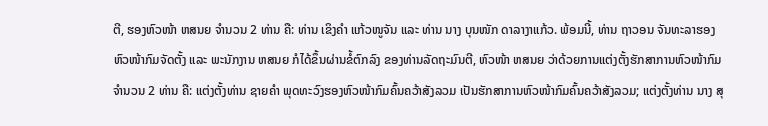ຕີ, ຮອງຫົວໜ້າ ຫສນຍ ຈຳນວນ 2 ທ່ານ ຄື: ທ່ານ ເຂິງຄໍາ ແກ້ວໜູຈັນ ແລະ ທ່ານ ນາງ ບຸນໜັກ ດາລາງາແກ້ວ. ພ້ອມນີ້, ທ່ານ ຖາວອນ ຈັນທະລາຮອງຫົວໜ້າກົມຈັດຕັ້ງ ແລະ ພະນັກງານ ຫສນຍ ກໍໄດ້ຂຶ້ນຜ່ານຂໍ້ຕົກລົງ ຂອງທ່ານລັດຖະມົນຕີ, ຫົວໜ້າ ຫສນຍ ວ່າດ້ວຍການແຕ່ງຕັ້ງຮັກສາການຫົວໜ້າກົມ ຈຳນວນ 2 ທ່ານ ຄື: ແຕ່ງຕັ້ງທ່ານ ຊາຍຄໍາ ພຸດທະວົງຮອງຫົວໜ້າກົມຄົ້ນຄວ້າສັງລວມ ເປັນຮັກສາການຫົວໜ້າກົມຄົ້ນຄວ້າສັງລວມ; ແຕ່ງຕັ້ງທ່ານ ນາງ ສຸ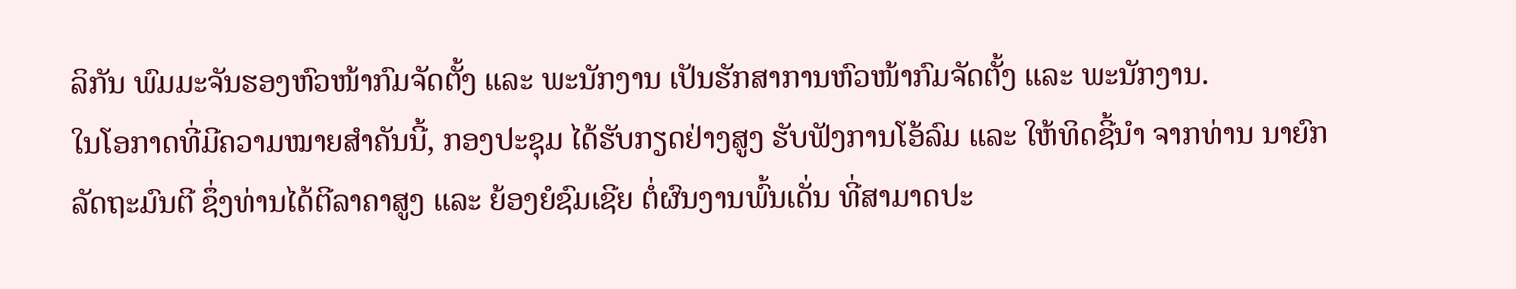ລິກັນ ພົມມະຈັນຮອງຫົວໜ້າກົມຈັດຕັ້ງ ແລະ ພະນັກງານ ເປັນຮັກສາການຫົວໜ້າກົມຈັດຕັ້ງ ແລະ ພະນັກງານ.
ໃນໂອກາດທີ່ມີຄວາມໝາຍສຳຄັນນີ້, ກອງປະຊຸມ ໄດ້ຮັບກຽດຢ່າງສູງ ຮັບຟັງການໂອ້ລົມ ແລະ ໃຫ້ທິດຊີ້ນຳ ຈາກທ່ານ ນາຍົກລັດຖະມົນຕີ ຊຶ່ງທ່ານໄດ້ຕີລາຄາສູງ ແລະ ຍ້ອງຍໍຊົມເຊີຍ ຕໍ່ຜົນງານພົ້ນເດັ່ນ ທີ່ສາມາດປະ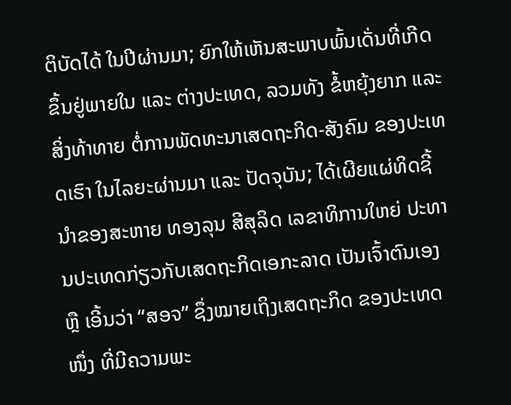ຕິບັດໄດ້ ໃນປີຜ່ານມາ; ຍົກໃຫ້ເຫັນສະພາບພົ້ນເດັ່ນທີ່ເກີດຂຶ້ນຢູ່ພາຍໃນ ແລະ ຕ່າງປະເທດ, ລວມທັງ ຂໍ້ຫຍຸ້ງຍາກ ແລະ ສິ່ງທ້າທາຍ ຕໍ່ການພັດທະນາເສດຖະກິດ-ສັງຄົມ ຂອງປະເທດເຮົາ ໃນໄລຍະຜ່ານມາ ແລະ ປັດຈຸບັນ; ໄດ້ເຜີຍແຜ່ທິດຊີ້ນຳຂອງສະຫາຍ ທອງລຸນ ສີສຸລິດ ເລຂາທິການໃຫຍ່ ປະທານປະເທດກ່ຽວກັບເສດຖະກິດເອກະລາດ ເປັນເຈົ້າຕົນເອງ ຫຼື ເອີ້ນວ່າ “ສອຈ” ຊຶ່ງໝາຍເຖິງເສດຖະກິດ ຂອງປະເທດໜຶ່ງ ທີ່ມີຄວາມພະ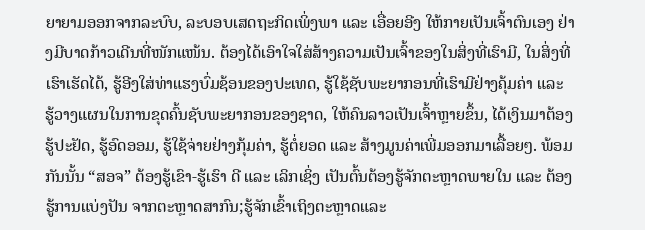ຍາຍາມອອກຈາກລະບົບ, ລະບອບເສດຖະກິດເພິ່ງພາ ແລະ ເອື່ອຍອີງ ໃຫ້ກາຍເປັນເຈົ້າຕົນເອງ ຢ່າງມີບາດກ້າວເດີນທີ່ໜັກແໜ້ນ. ຕ້ອງໄດ້ເອົາໃຈໃສ່ສ້າງຄວາມເປັນເຈົ້າຂອງໃນສິ່ງທີ່ເຮົາມີ, ໃນສິ່ງທີ່ເຮົາເຮັດໄດ້, ຮູ້ອີງໃສ່ທ່າແຮງບົ່ມຊ້ອນຂອງປະເທດ, ຮູ້ໃຊ້ຊັບພະຍາກອນທີ່ເຮົາມີຢ່າງຄຸ້ມຄ່າ ແລະ ຮູ້ວາງແຜນໃນການຂຸດຄົ້ນຊັບພະຍາກອນຂອງຊາດ, ໃຫ້ຄົນລາວເປັນເຈົ້າຫຼາຍຂຶ້ນ, ໄດ້ເງິນມາຕ້ອງຮູ້ປະຢັດ, ຮູ້ອົດອອມ, ຮູ້ໃຊ້ຈ່າຍຢ່າງກຸ້ມຄ່າ, ຮູ້ຕໍ່ຍອດ ແລະ ສ້າງມູນຄ່າເພີ່ມອອກມາເລື້ອຍໆ. ພ້ອມກັນນັ້ນ “ສອຈ” ຕ້ອງຮູ້ເຂົາ-ຮູ້ເຮົາ ດີ ແລະ ເລິກເຊິ່ງ ເປັນຕົ້ນຕ້ອງຮູ້ຈັກຕະຫຼາດພາຍໃນ ແລະ ຕ້ອງຮູ້ການແບ່ງປັນ ຈາກຕະຫຼາດສາກົນ;ຮູ້ຈັກເຂົ້າເຖິງຕະຫຼາດແລະ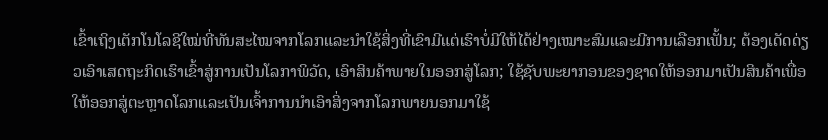ເຂົ້າເຖິງເຕັກໂນໂລຊີໃໝ່ທີ່ທັນສະໄໝຈາກໂລກແລະນຳໃຊ້ສິ່ງທີ່ເຂົາມີແຕ່ເຮົາບໍ່ມີໃຫ້ໄດ້ຢ່າງເໝາະສົມແລະມີການເລືອກເຟັ້ນ; ຕ້ອງເດັດດ່ຽວເອົາເສດຖະກິດເຮົາເຂົ້າສູ່ການເປັນໂລກາພິວັດ, ເອົາສິນຄ້າພາຍໃນອອກສູ່ໂລກ; ໃຊ້ຊັບພະຍາກອນຂອງຊາດໃຫ້ອອກມາເປັນສິນຄ້າເພື່ອໃຫ້ອອກສູ່ຕະຫຼາດໂລກແລະເປັນເຈົ້າການນຳເອົາສິ່ງຈາກໂລກພາຍນອກມາໃຊ້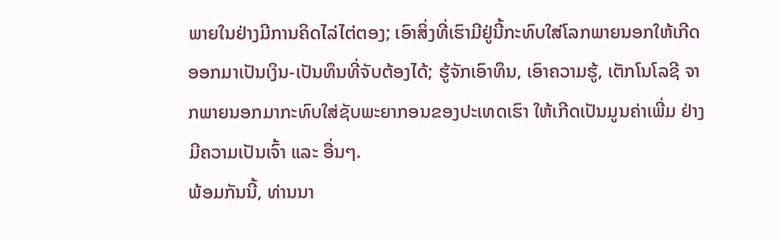ພາຍໃນຢ່າງມີການຄິດໄລ່ໄຕ່ຕອງ; ເອົາສິ່ງທີ່ເຮົາມີຢູ່ນີ້ກະທົບໃສ່ໂລກພາຍນອກໃຫ້ເກີດອອກມາເປັນເງິນ-ເປັນທຶນທີ່ຈັບຕ້ອງໄດ້; ຮູ້ຈັກເອົາທຶນ, ເອົາຄວາມຮູ້, ເຕັກໂນໂລຊີ ຈາກພາຍນອກມາກະທົບໃສ່ຊັບພະຍາກອນຂອງປະເທດເຮົາ ໃຫ້ເກີດເປັນມູນຄ່າເພີ່ມ ຢ່າງມີຄວາມເປັນເຈົ້າ ແລະ ອື່ນໆ.
ພ້ອມກັນນີ້, ທ່ານນາ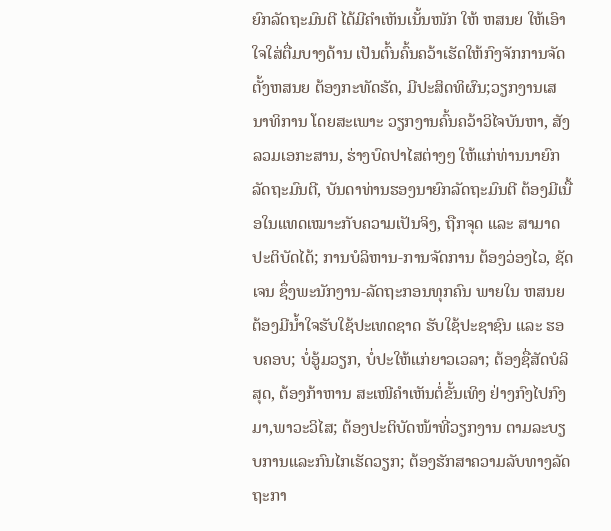ຍົກລັດຖະມົນຕີ ໄດ້ມີຄຳເຫັນເນັ້ນໜັກ ໃຫ້ ຫສນຍ ໃຫ້ເອົາໃຈໃສ່ຕື່ມບາງດ້ານ ເປັນຕົ້ນຄົ້ນຄວ້າເຮັດໃຫ້ກົງຈັກການຈັດຕັ້ງຫສນຍ ຕ້ອງກະທັດຮັດ, ມີປະສິດທິຜົນ;ວຽກງານເສນາທິການ ໂດຍສະເພາະ ວຽກງານຄົ້ນຄວ້າວິໄຈບັນຫາ, ສັງລວມເອກະສານ, ຮ່າງບົດປາໄສຕ່າງໆ ໃຫ້ແກ່ທ່ານນາຍົກລັດຖະມົນຕີ, ບັນດາທ່ານຮອງນາຍົກລັດຖະມົນຕີ ຕ້ອງມີເນື້ອໃນແທດເໝາະກັບຄວາມເປັນຈິງ, ຖືກຈຸດ ແລະ ສາມາດປະຕິບັດໄດ້; ການບໍລິຫານ-ການຈັດການ ຕ້ອງວ່ອງໄວ, ຊັດເຈນ ຊຶ່ງພະນັກງານ-ລັດຖະກອນທຸກຄົນ ພາຍໃນ ຫສນຍ ຕ້ອງມີນໍ້າໃຈຮັບໃຊ້ປະເທດຊາດ ຮັບໃຊ້ປະຊາຊົນ ແລະ ຮອບຄອບ; ບໍ່ອູ້ມວຽກ, ບໍ່ປະໃຫ້ແກ່ຍາວເວລາ; ຕ້ອງຊື່ສັດບໍລິສຸດ, ຕ້ອງກ້າຫານ ສະເໜີຄໍາເຫັນຕໍ່ຂັ້ນເທິງ ຢ່າງກົງໄປກົງມາ,ພາວະວິໄສ; ຕ້ອງປະຕິບັດໜ້າທີ່ວຽກງານ ຕາມລະບຽບການແລະກົນໄກເຮັດວຽກ; ຕ້ອງຮັກສາຄວາມລັບທາງລັດຖະກາ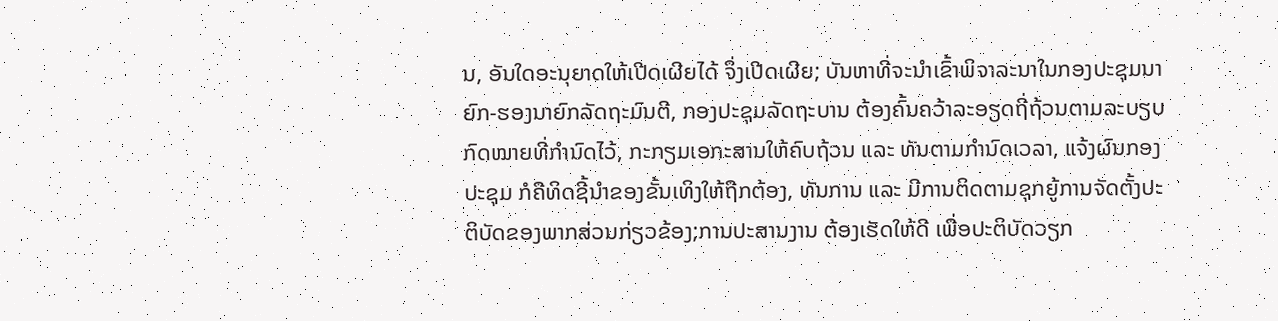ນ, ອັນໃດອະນຸຍາດໃຫ້ເປີດເຜີຍໄດ້ ຈຶ່ງເປີດເຜີຍ; ບັນຫາທີ່ຈະນໍາເຂົ້າພິຈາລະນາໃນກອງປະຊຸມນາຍົກ-ຮອງນາຍົກລັດຖະມົນຕີ, ກອງປະຊຸມລັດຖະບານ ຕ້ອງຄົ້ນຄວ້າລະອຽດຖີ່ຖ້ວນຕາມລະບຽບກົດໝາຍທີ່ກຳນົດໄວ້, ກະກຽມເອກະສານໃຫ້ຄົບຖ້ວນ ແລະ ທັນຕາມກຳນົດເວລາ, ແຈ້ງຜົນກອງປະຊຸມ ກໍຄືທິດຊີ້ນຳຂອງຂັ້ນເທິງໃຫ້ຖືກຕ້ອງ, ທັນການ ແລະ ມີການຕິດຕາມຊຸກຍູ້ການຈັດຕັ້ງປະຕິບັດຂອງພາກສ່ວນກ່ຽວຂ້ອງ;ການປະສານງານ ຕ້ອງເຮັດໃຫ້ດີ ເພື່ອປະຕິບັດວຽກ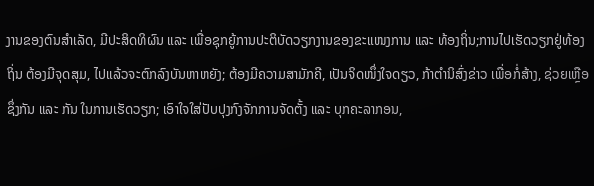ງານຂອງຕົນສໍາເລັດ, ມີປະສິດທິຜົນ ແລະ ເພື່ອຊຸກຍູ້ການປະຕິບັດວຽກງານຂອງຂະແໜງການ ແລະ ທ້ອງຖິ່ນ;ການໄປເຮັດວຽກຢູ່ທ້ອງຖິ່ນ ຕ້ອງມີຈຸດສຸມ, ໄປແລ້ວຈະຕົກລົງບັນຫາຫຍັງ; ຕ້ອງມີຄວາມສາມັກຄີ, ເປັນຈິດໜຶ່ງໃຈດຽວ, ກ້າຕໍານິສົ່ງຂ່າວ ເພື່ອກໍ່ສ້າງ, ຊ່ວຍເຫຼືອຊຶ່ງກັນ ແລະ ກັນ ໃນການເຮັດວຽກ; ເອົາໃຈໃສ່ປັບປຸງກົງຈັກການຈັດຕັ້ງ ແລະ ບຸກຄະລາກອນ,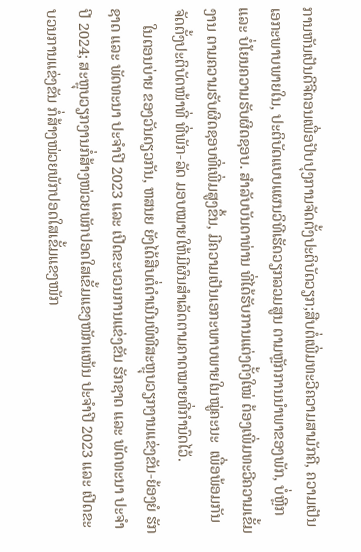ການຫັນເປັນດີຈີຕອນເພື່ອປັບປຸງການຈັດຕັ້ງປະຕິບັດວຽກ;ສືບຕໍ່ເພີ່ມທະວີຄວາມສາມັກຄີ, ຄວາມເປັນເອກະພາບພາຍໃນ, ປະຕິບັດແບບແຜນວິທີເຮັດວຽກລວມສູນ ຕາມຫຼັກການນໍາພາຂອງພັກ, ບໍ່ຫຼີກ ແລະ ບໍ່ໂຍນຄວາມຮັບຜິດຊອບ. ສຳລັບບັນດາທ່ານ ທີ່ໄດ້ຮັບການແຕ່ງຕັ້ງໃໝ່ ຕ້ອງເພີ່ມທະວີຄວາມເຂັ້ມງານ ຕາມຄວາມຮັບຜິດຊອບທີ່ເພີ່ມສູງຂຶ້ນ, ມີຄວາມເປັນເອກະພາບພາຍໃນໝູ່ຄະນະ  ເພື່ອພ້ອມກັນຈັດຕັ້ງປະຕິບັດໜ້າທີ່ ທີ່ພັກ-ລັດ ມອບໝາຍໃຫ້ມີຜົນສຳເລັດຕາມຄາດໝາຍທີ່ກຳນົດໄວ້.
    ໃນຕອນບ່າຍ ຂອງວັນດຽວກັນ, ຫສນຍ ຍັງໄດ້ສືບຕໍ່ດຳເນີນພິທີສະຫຼຸບວຽກງານແຂ່ງຂັນ-ຍ້ອງຍໍ ຮັກຊາດ ແລະ ພັດທະນາ ປະຈຳປີ 2023 ແລະ ເປີດຂະບວນການແຂ່ງຂັນ ຮັກຊາດ ແລະ ພັດທະນາ ປະຈໍາປີ 2024; ສະຫຼຸບວຽກງານກໍ່ສ້າງໜ່ວຍພັກປອດໃສເຂັ້ມແຂງໜັກແໜ້ນ ປະຈຳປີ 2023 ແລະ ເປີດຂະບວນການແຂ່ງຂັນ ກໍ່ສ້າງໜ່ວຍພັກປອດໃສເຂັ້ມແຂງໜັກ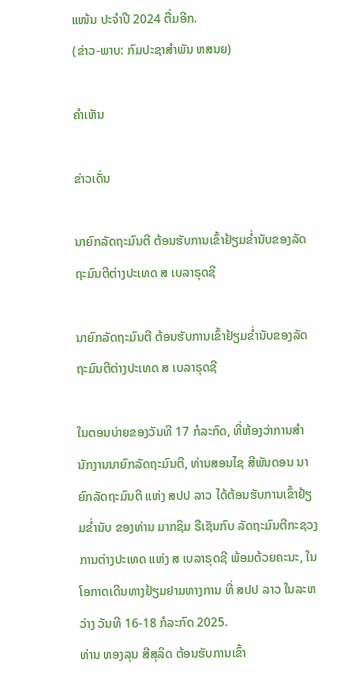ແໜ້ນ ປະຈຳປີ 2024 ຕື່ມອີກ.
(ຂ່າວ-ພາບ: ກົມປະຊາສຳພັນ ຫສນຍ)

ຄໍາເຫັນ

ຂ່າວເດັ່ນ

ນາຍົກລັດຖະມົນຕີ ຕ້ອນຮັບການເຂົ້າຢ້ຽມຂໍ່ານັບຂອງລັດຖະມົນຕີຕ່າງປະເທດ ສ ເບລາຣຸດຊີ

ນາຍົກລັດຖະມົນຕີ ຕ້ອນຮັບການເຂົ້າຢ້ຽມຂໍ່ານັບຂອງລັດຖະມົນຕີຕ່າງປະເທດ ສ ເບລາຣຸດຊີ

ໃນຕອນບ່າຍຂອງວັນທີ 17 ກໍລະກົດ, ທີ່ຫ້ອງວ່າການສຳນັກງານນາຍົກລັດຖະມົນຕີ, ທ່ານສອນໄຊ ສີພັນດອນ ນາຍົກລັດຖະມົນຕີ ແຫ່ງ ສປປ ລາວ ໄດ້ຕ້ອນຮັບການເຂົ້າຢ້ຽມຂໍ່ານັບ ຂອງທ່ານ ມາກຊິມ ຣືເຊັນກົບ ລັດຖະມົນຕີກະຊວງການຕ່າງປະເທດ ແຫ່ງ ສ ເບລາຣຸດຊີ ພ້ອມດ້ວຍຄະນະ, ໃນໂອກາດເດີນທາງຢ້ຽມຢາມທາງການ ທີ່ ສປປ ລາວ ໃນລະຫວ່າງ ວັນທີ 16-18 ກໍລະກົດ 2025.
ທ່ານ ທອງລຸນ ສີສຸລິດ ຕ້ອນຮັບການເຂົ້າ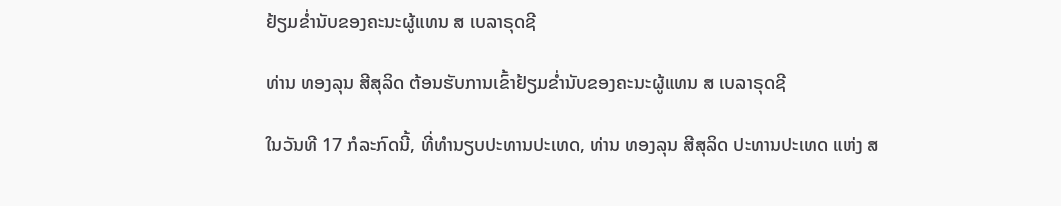ຢ້ຽມຂໍ່ານັບຂອງຄະນະຜູ້ແທນ ສ ເບລາຣຸດຊີ

ທ່ານ ທອງລຸນ ສີສຸລິດ ຕ້ອນຮັບການເຂົ້າຢ້ຽມຂໍ່ານັບຂອງຄະນະຜູ້ແທນ ສ ເບລາຣຸດຊີ

ໃນວັນທີ 17 ກໍລະກົດນີ້, ທີ່ທໍານຽບປະທານປະເທດ, ທ່ານ ທອງລຸນ ສີສຸລິດ ປະທານປະເທດ ແຫ່ງ ສ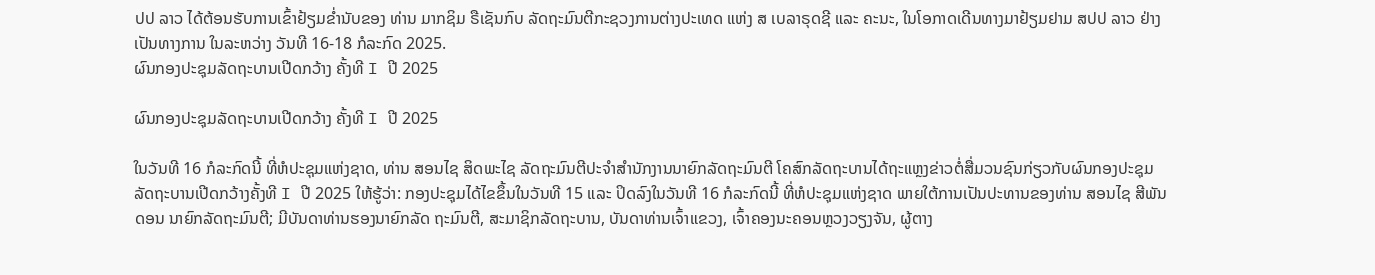ປປ ລາວ ໄດ້ຕ້ອນຮັບການເຂົ້າຢ້ຽມຂໍ່ານັບຂອງ ທ່ານ ມາກຊິມ ຣືເຊັນກົບ ລັດຖະມົນຕີກະຊວງການຕ່າງປະເທດ ແຫ່ງ ສ ເບລາຣຸດຊີ ແລະ ຄະນະ, ໃນໂອກາດເດີນທາງມາຢ້ຽມຢາມ ສປປ ລາວ ຢ່າງເປັນທາງການ ໃນລະຫວ່າງ ວັນທີ 16-18 ກໍລະກົດ 2025.
ຜົນກອງປະຊຸມລັດຖະບານເປີດກວ້າງ ຄັ້ງທີ I ປີ 2025

ຜົນກອງປະຊຸມລັດຖະບານເປີດກວ້າງ ຄັ້ງທີ I ປີ 2025

ໃນວັນທີ 16 ກໍລະກົດນີ້ ທີ່ຫໍປະຊຸມແຫ່ງຊາດ, ທ່ານ ສອນໄຊ ສິດພະໄຊ ລັດຖະມົນຕີປະຈໍາສໍານັກງານນາຍົກລັດຖະມົນຕີ ໂຄສົກລັດຖະບານໄດ້ຖະແຫຼງຂ່າວຕໍ່ສື່ມວນຊົນກ່ຽວກັບຜົນກອງປະຊຸມລັດຖະບານເປີດກວ້າງຄັ້ງທີ I ປີ 2025 ໃຫ້ຮູ້ວ່າ: ກອງປະຊຸມໄດ້ໄຂຂຶ້ນໃນວັນທີ 15 ແລະ ປິດລົງໃນວັນທີ 16 ກໍລະກົດນີ້ ທີ່ຫໍປະຊຸມແຫ່ງຊາດ ພາຍໃຕ້ການເປັນປະທານຂອງທ່ານ ສອນໄຊ ສີພັນດອນ ນາຍົກລັດຖະມົນຕີ; ມີບັນດາທ່ານຮອງນາຍົກລັດ ຖະມົນຕີ, ສະມາຊິກລັດຖະບານ, ບັນດາທ່ານເຈົ້າແຂວງ, ເຈົ້າຄອງນະຄອນຫຼວງວຽງຈັນ, ຜູ້ຕາງ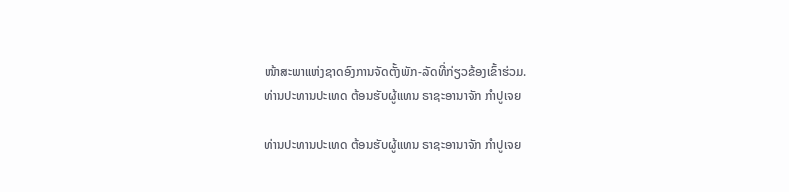ໜ້າສະພາແຫ່ງຊາດອົງການຈັດຕັ້ງພັກ-ລັດທີ່ກ່ຽວຂ້ອງເຂົ້າຮ່ວມ.
ທ່ານປະທານປະເທດ ຕ້ອນຮັບຜູ້ແທນ ຣາຊະອານາຈັກ ກໍາປູເຈຍ

ທ່ານປະທານປະເທດ ຕ້ອນຮັບຜູ້ແທນ ຣາຊະອານາຈັກ ກໍາປູເຈຍ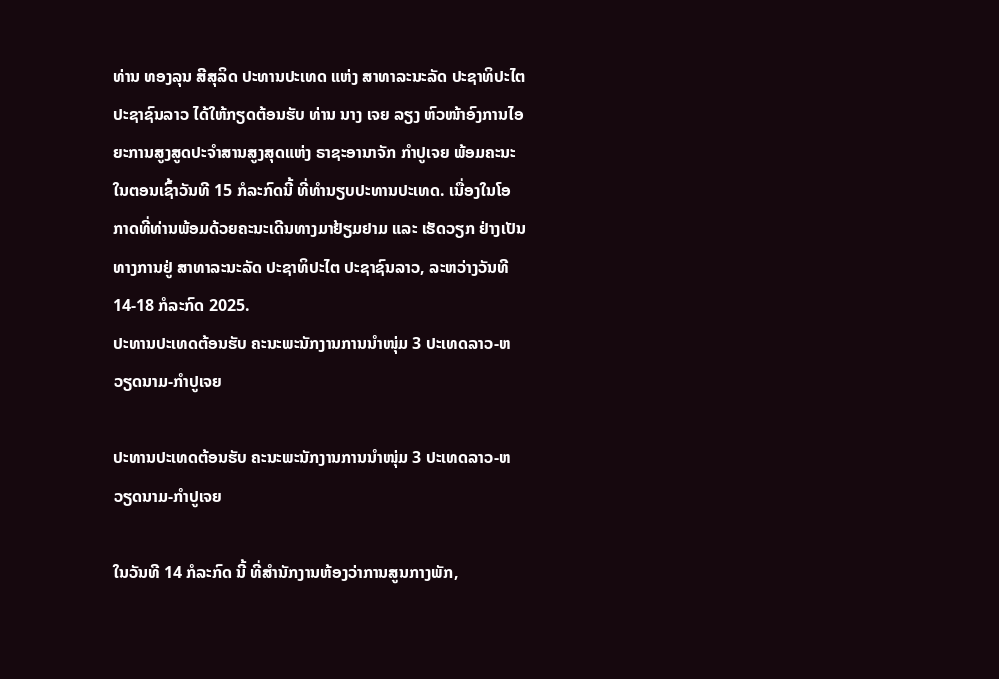ທ່ານ ທອງລຸນ ສີສຸລິດ ປະທານປະເທດ ແຫ່ງ ສາທາລະນະລັດ ປະຊາທິປະໄຕ ປະຊາຊົນລາວ ໄດ້ໃຫ້ກຽດຕ້ອນຮັບ ທ່ານ ນາງ ເຈຍ ລຽງ ຫົວໜ້າອົງການໄອຍະການສູງສູດປະຈໍາສານສູງສຸດແຫ່ງ ຣາຊະອານາຈັກ ກໍາປູເຈຍ ພ້ອມຄະນະ ໃນຕອນເຊົ້າວັນທີ 15 ກໍລະກົດນີ້ ທີ່ທໍານຽບປະທານປະເທດ. ເນື່ອງໃນໂອກາດທີ່ທ່ານພ້ອມດ້ວຍຄະນະເດີນທາງມາຢ້ຽມຢາມ ແລະ ເຮັດວຽກ ຢ່າງເປັນທາງການຢູ່ ສາທາລະນະລັດ ປະຊາທິປະໄຕ ປະຊາຊົນລາວ, ລະຫວ່າງວັນທີ 14-18 ກໍລະກົດ 2025.
ປະທານປະເທດຕ້ອນຮັບ ຄະນະພະນັກງານການນໍາໜຸ່ມ 3 ປະເທດລາວ-ຫວຽດນາມ-ກໍາປູເຈຍ

ປະທານປະເທດຕ້ອນຮັບ ຄະນະພະນັກງານການນໍາໜຸ່ມ 3 ປະເທດລາວ-ຫວຽດນາມ-ກໍາປູເຈຍ

ໃນວັນທີ 14 ກໍລະກົດ ນີ້ ທີ່ສໍານັກງານຫ້ອງວ່າການສູນກາງພັກ,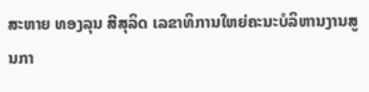ສະຫາຍ ທອງລຸນ ສີສຸລິດ ເລຂາທິການໃຫຍ່ຄະນະບໍລິຫານງານສູນກາ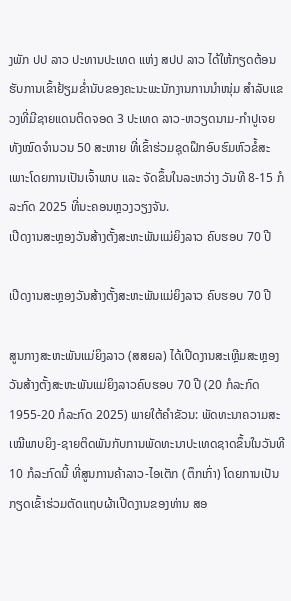ງພັກ ປປ ລາວ ປະທານປະເທດ ແຫ່ງ ສປປ ລາວ ໄດ້ໃຫ້ກຽດຕ້ອນຮັບການເຂົ້າຢ້ຽມຂໍ່ານັບຂອງຄະນະພະນັກງານການນໍາໜຸ່ມ ສຳລັບແຂວງທີ່ມີຊາຍແດນຕິດຈອດ 3 ປະເທດ ລາວ-ຫວຽດນາມ-ກໍາປູເຈຍ ທັງໝົດຈໍານວນ 50 ສະຫາຍ ທີ່ເຂົ້າຮ່ວມຊຸດຝຶກອົບຮົມຫົວຂໍ້ສະເພາະໂດຍການເປັນເຈົ້າພາບ ແລະ ຈັດຂຶ້ນໃນລະຫວ່າງ ວັນທີ 8-15 ກໍລະກົດ 2025 ທີ່ນະຄອນຫຼວງວຽງຈັນ.
ເປີດງານສະຫຼອງວັນສ້າງຕັ້ງສະຫະພັນແມ່ຍິງລາວ ຄົບຮອບ 70 ປີ

ເປີດງານສະຫຼອງວັນສ້າງຕັ້ງສະຫະພັນແມ່ຍິງລາວ ຄົບຮອບ 70 ປີ

ສູນກາງສະຫະພັນແມ່ຍິງລາວ (ສສຍລ) ໄດ້ເປີດງານສະເຫຼີມສະຫຼອງວັນສ້າງຕັ້ງສະຫະພັນແມ່ຍິງລາວຄົບຮອບ 70 ປີ (20 ກໍລະກົດ 1955-20 ກໍລະກົດ 2025) ພາຍໃຕ້ຄໍາຂັວນ: ພັດທະນາຄວາມສະເໝີພາບຍິງ-ຊາຍຕິດພັນກັບການພັດທະນາປະເທດຊາດຂຶ້ນໃນວັນທີ 10 ກໍລະກົດນີ້ ທີ່ສູນການຄ້າລາວ-ໄອເຕັກ (ຕຶກເກົ່າ) ໂດຍການເປັນກຽດເຂົ້າຮ່ວມຕັດແຖບຜ້າເປີດງານຂອງທ່ານ ສອ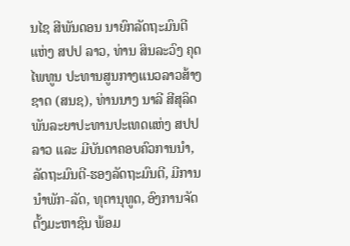ນໄຊ ສີພັນດອນ ນາຍົກລັດຖະມົນຕີ ແຫ່ງ ສປປ ລາວ, ທ່ານ ສິນລະວົງ ຄຸດໄພທູນ ປະທານສູນກາງແນວລາວສ້າງຊາດ (ສນຊ), ທ່ານນາງ ນາລີ ສີສຸລິດ ພັນລະຍາປະທານປະເທດແຫ່ງ ສປປ ລາວ ແລະ ມີບັນດາຄອບຄົວການນໍາ, ລັດຖະມົນຕີ-ຮອງລັດຖະມົນຕີ, ມີການນຳພັກ-ລັດ, ທຸຕານຸທູດ, ອົງການຈັດຕັ້ງມະຫາຊົນ ພ້ອມ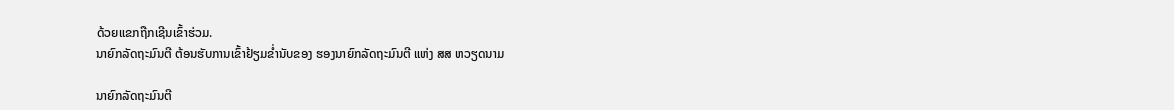ດ້ວຍແຂກຖືກເຊີນເຂົ້າຮ່ວມ.
ນາຍົກລັດຖະມົນຕີ ຕ້ອນຮັບການເຂົ້າຢ້ຽມຂໍ່ານັບຂອງ ຮອງນາຍົກລັດຖະມົນຕີ ແຫ່ງ ສສ ຫວຽດນາມ

ນາຍົກລັດຖະມົນຕີ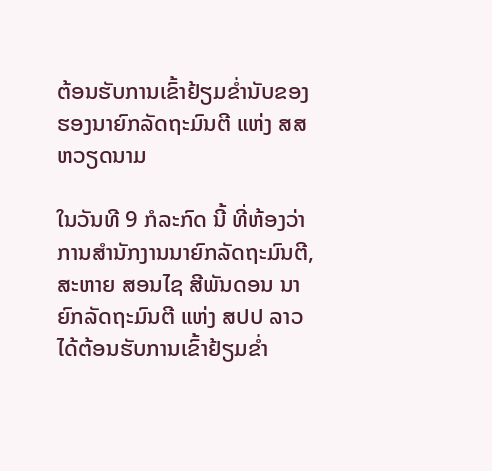ຕ້ອນຮັບການເຂົ້າຢ້ຽມຂໍ່ານັບຂອງ ຮອງນາຍົກລັດຖະມົນຕີ ແຫ່ງ ສສ ຫວຽດນາມ

ໃນວັນທີ 9 ກໍລະກົດ ນີ້ ທີ່ຫ້ອງວ່າການສໍານັກງານນາຍົກລັດຖະມົນຕີ, ສະຫາຍ ສອນໄຊ ສີພັນດອນ ນາຍົກລັດຖະມົນຕີ ແຫ່ງ ສປປ ລາວ ໄດ້ຕ້ອນຮັບການເຂົ້າຢ້ຽມຂໍ່າ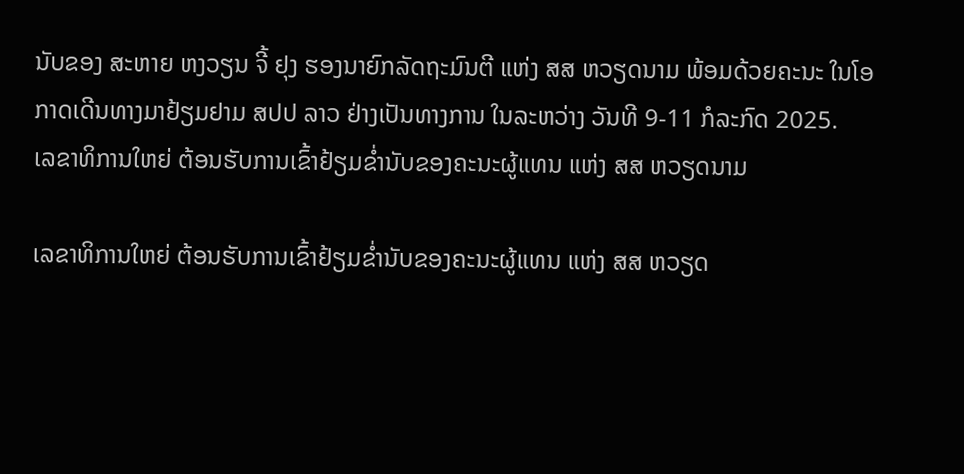ນັບຂອງ ສະຫາຍ ຫງວຽນ ຈີ້ ຢຸງ ຮອງນາຍົກລັດຖະມົນຕີ ແຫ່ງ ສສ ຫວຽດນາມ ພ້ອມດ້ວຍຄະນະ ໃນໂອກາດເດີນທາງມາຢ້ຽມຢາມ ສປປ ລາວ ຢ່າງເປັນທາງການ ໃນລະຫວ່າງ ວັນທີ 9-11 ກໍລະກົດ 2025.
ເລຂາທິການໃຫຍ່ ຕ້ອນຮັບການເຂົ້າຢ້ຽມຂໍ່ານັບຂອງຄະນະຜູ້ແທນ ແຫ່ງ ສສ ຫວຽດນາມ

ເລຂາທິການໃຫຍ່ ຕ້ອນຮັບການເຂົ້າຢ້ຽມຂໍ່ານັບຂອງຄະນະຜູ້ແທນ ແຫ່ງ ສສ ຫວຽດ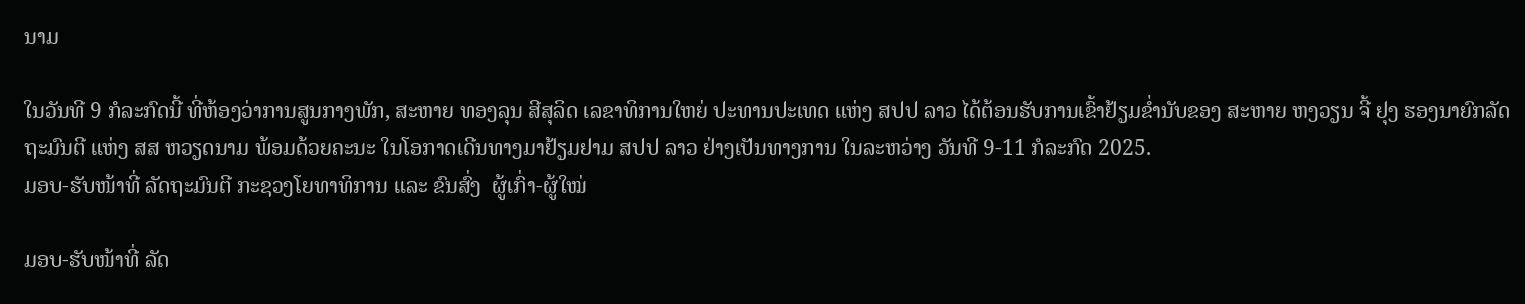ນາມ

ໃນວັນທີ 9 ກໍລະກົດນີ້ ທີ່ຫ້ອງວ່າການສູນກາງພັກ, ສະຫາຍ ທອງລຸນ ສີສຸລິດ ເລຂາທິການໃຫຍ່ ປະທານປະເທດ ແຫ່ງ ສປປ ລາວ ໄດ້ຕ້ອນຮັບການເຂົ້າຢ້ຽມຂໍ່ານັບຂອງ ສະຫາຍ ຫງວຽນ ຈີ້ ຢຸງ ຮອງນາຍົກລັດຖະມົນຕີ ແຫ່ງ ສສ ຫວຽດນາມ ພ້ອມດ້ວຍຄະນະ ໃນໂອກາດເດີນທາງມາຢ້ຽມຢາມ ສປປ ລາວ ຢ່າງເປັນທາງການ ໃນລະຫວ່າງ ວັນທີ 9-11 ກໍລະກົດ 2025.
ມອບ-ຮັບໜ້າທີ່ ລັດຖະມົນຕີ ກະຊວງໂຍທາທິການ ແລະ ຂົນສົ່ງ  ຜູ້ເກົ່າ-ຜູ້ໃໝ່

ມອບ-ຮັບໜ້າທີ່ ລັດ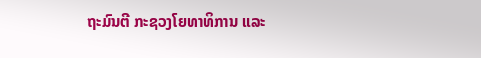ຖະມົນຕີ ກະຊວງໂຍທາທິການ ແລະ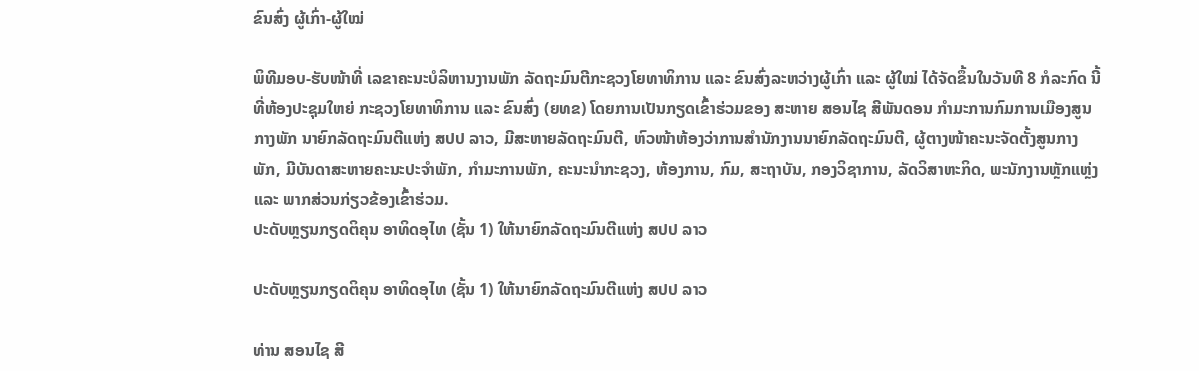ຂົນສົ່ງ ຜູ້ເກົ່າ-ຜູ້ໃໝ່

ພິທີມອບ-ຮັບໜ້າທີ່ ເລຂາຄະນະບໍລິຫານງານພັກ ລັດຖະມົນຕີກະຊວງໂຍທາທິການ ແລະ ຂົນສົ່ງລະຫວ່າງຜູ້ເກົ່າ ແລະ ຜູ້ໃໝ່ ໄດ້ຈັດຂຶ້ນໃນວັນທີ 8 ກໍລະກົດ ນີ້ ທີ່ຫ້ອງປະຊຸມໃຫຍ່ ກະຊວງໂຍທາທິການ ແລະ ຂົນສົ່ງ (ຍທຂ) ໂດຍການເປັນກຽດເຂົ້າຮ່ວມຂອງ ສະຫາຍ ສອນໄຊ ສີພັນດອນ ກໍາມະການກົມການເມືອງສູນກາງພັກ ນາຍົກລັດຖະມົນຕີແຫ່ງ ສປປ ລາວ, ມີສະຫາຍລັດຖະມົນຕີ, ຫົວໜ້າຫ້ອງວ່າການສໍານັກງານນາຍົກລັດຖະມົນຕີ, ຜູ້ຕາງໜ້າຄະນະຈັດຕັ້ງສູນກາງພັກ, ມີບັນດາສະຫາຍຄະນະປະຈຳພັກ, ກຳມະການພັກ, ຄະນະນໍາກະຊວງ, ຫ້ອງການ, ກົມ, ສະຖາບັນ, ກອງວິຊາການ, ລັດວິສາຫະກິດ, ພະນັກງານຫຼັກແຫຼ່ງ ແລະ ພາກສ່ວນກ່ຽວຂ້ອງເຂົ້າຮ່ວມ.
ປະດັບຫຼຽນກຽດຕິຄຸນ ອາທິດອຸໄທ (ຊັ້ນ 1) ໃຫ້ນາຍົກລັດຖະມົນຕີແຫ່ງ ສປປ ລາວ

ປະດັບຫຼຽນກຽດຕິຄຸນ ອາທິດອຸໄທ (ຊັ້ນ 1) ໃຫ້ນາຍົກລັດຖະມົນຕີແຫ່ງ ສປປ ລາວ

ທ່ານ ສອນໄຊ ສີ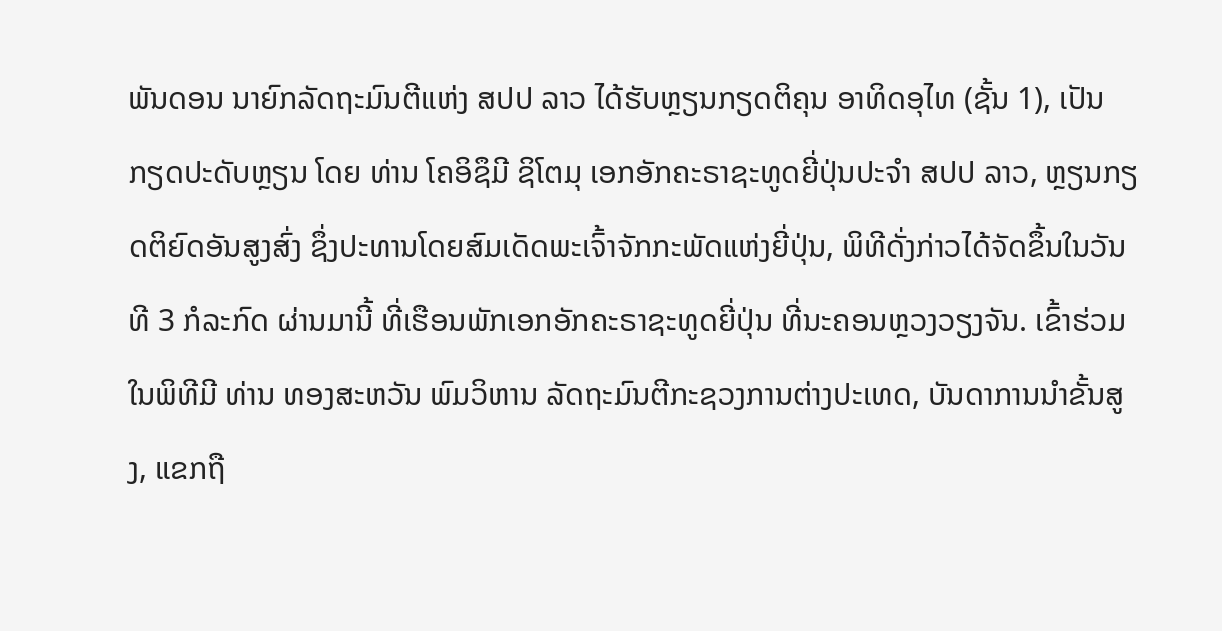ພັນດອນ ນາຍົກລັດຖະມົນຕີແຫ່ງ ສປປ ລາວ ໄດ້ຮັບຫຼຽນກຽດຕິຄຸນ ອາທິດອຸໄທ (ຊັ້ນ 1), ເປັນກຽດປະດັບຫຼຽນ ໂດຍ ທ່ານ ໂຄອິຊຶມີ ຊິໂຕມຸ ເອກອັກຄະຣາຊະທູດຍີ່ປຸ່ນປະຈຳ ສປປ ລາວ, ຫຼຽນກຽດຕິຍົດອັນສູງສົ່ງ ຊຶ່ງປະທານໂດຍສົມເດັດພະເຈົ້າຈັກກະພັດແຫ່ງຍີ່ປຸ່ນ, ພິທີດັ່ງກ່າວໄດ້ຈັດຂຶ້ນໃນວັນທີ 3 ກໍລະກົດ ຜ່ານມານີ້ ທີ່ເຮືອນພັກເອກອັກຄະຣາຊະທູດຍີ່ປຸ່ນ ທີ່ນະຄອນຫຼວງວຽງຈັນ. ເຂົ້າຮ່ວມໃນພິທີມີ ທ່ານ ທອງສະຫວັນ ພົມວິຫານ ລັດຖະມົນຕີກະຊວງການຕ່າງປະເທດ, ບັນດາການນໍາຂັ້ນສູງ, ແຂກຖື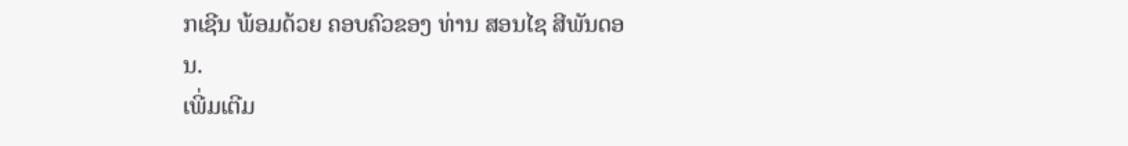ກເຊີນ ພ້ອມດ້ວຍ ຄອບຄົວຂອງ ທ່ານ ສອນໄຊ ສີພັນດອນ.
ເພີ່ມເຕີມ